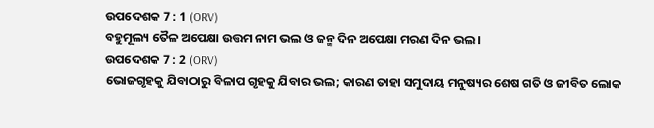ଉପଦେଶକ 7 : 1 (ORV)
ବହୁମୂଲ୍ୟ ତୈଳ ଅପେକ୍ଷା ଉତ୍ତମ ନାମ ଭଲ ଓ ଜନ୍ମ ଦିନ ଅପେକ୍ଷା ମରଣ ଦିନ ଭଲ ।
ଉପଦେଶକ 7 : 2 (ORV)
ଭୋଜଗୃହକୁ ଯିବାଠାରୁ ବିଳାପ ଗୃହକୁ ଯିବାର ଭଲ; କାରଣ ତାହା ସମୁଦାୟ ମନୁଷ୍ୟର ଶେଷ ଗତି ଓ ଜୀବିତ ଲୋକ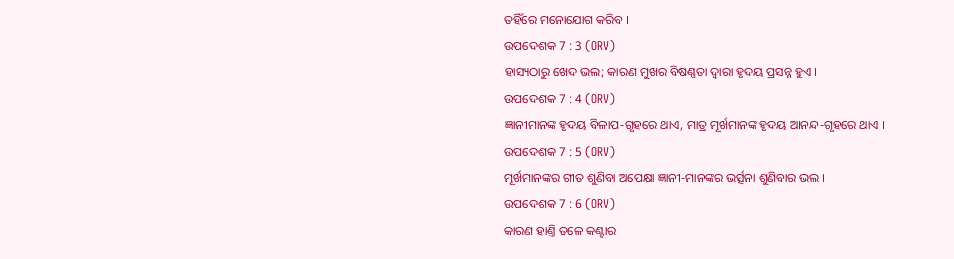ତହିଁରେ ମନୋଯୋଗ କରିବ ।
ଉପଦେଶକ 7 : 3 (ORV)
ହାସ୍ୟଠାରୁ ଖେଦ ଭଲ; କାରଣ ମୁଖର ବିଷଣ୍ଣତା ଦ୍ଵାରା ହୃଦୟ ପ୍ରସନ୍ନ ହୁଏ ।
ଉପଦେଶକ 7 : 4 (ORV)
ଜ୍ଞାନୀମାନଙ୍କ ହୃଦୟ ବିଳାପ-ଗୃହରେ ଥାଏ, ମାତ୍ର ମୂର୍ଖମାନଙ୍କ ହୃଦୟ ଆନନ୍ଦ-ଗୃହରେ ଥାଏ ।
ଉପଦେଶକ 7 : 5 (ORV)
ମୂର୍ଖମାନଙ୍କର ଗୀତ ଶୁଣିବା ଅପେକ୍ଷା ଜ୍ଞାନୀ-ମାନଙ୍କର ଭର୍ତ୍ସନା ଶୁଣିବାର ଭଲ ।
ଉପଦେଶକ 7 : 6 (ORV)
କାରଣ ହାଣ୍ତି ତଳେ କଣ୍ଟାର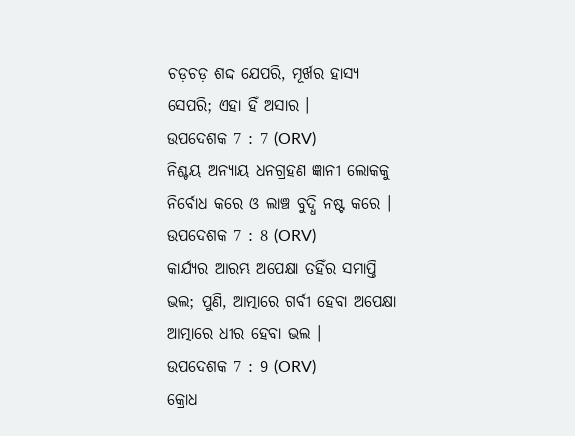ଚଡ଼ଚଡ଼ ଶଦ୍ଦ ଯେପରି, ମୂର୍ଖର ହାସ୍ୟ ସେପରି; ଏହା ହିଁ ଅସାର ।
ଉପଦେଶକ 7 : 7 (ORV)
ନିଶ୍ଚୟ ଅନ୍ୟାୟ ଧନଗ୍ରହଣ ଜ୍ଞାନୀ ଲୋକକୁ ନିର୍ବୋଧ କରେ ଓ ଲାଞ୍ଚ ବୁଦ୍ଧି ନଷ୍ଟ କରେ ।
ଉପଦେଶକ 7 : 8 (ORV)
କାର୍ଯ୍ୟର ଆରମ୍ଭ ଅପେକ୍ଷା ତହିଁର ସମାପ୍ତି ଭଲ; ପୁଣି, ଆତ୍ମାରେ ଗର୍ବୀ ହେବା ଅପେକ୍ଷା ଆତ୍ମାରେ ଧୀର ହେବା ଭଲ ।
ଉପଦେଶକ 7 : 9 (ORV)
କ୍ରୋଧ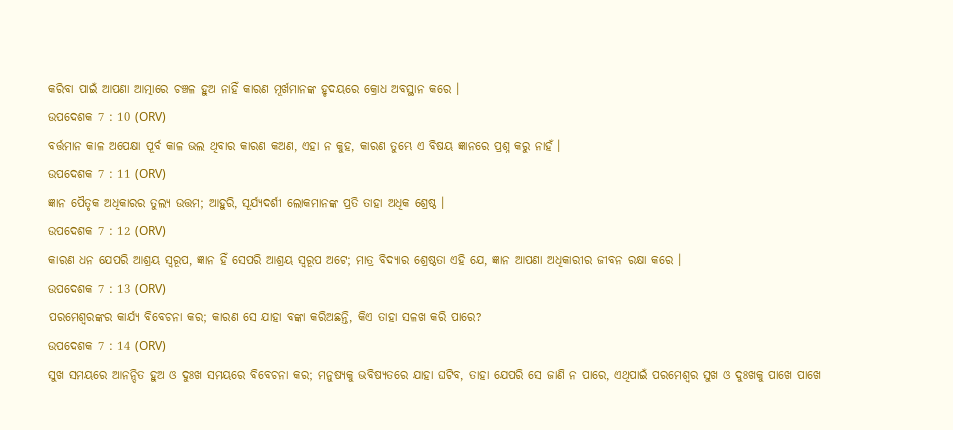କରିବା ପାଇଁ ଆପଣା ଆତ୍ମାରେ ଚଞ୍ଚଳ ହୁଅ ନାହିଁ କାରଣ ମୂର୍ଖମାନଙ୍କ ହୃଦୟରେ କ୍ରୋଧ ଅବସ୍ଥାନ କରେ ।
ଉପଦେଶକ 7 : 10 (ORV)
ବର୍ତ୍ତମାନ କାଳ ଅପେକ୍ଷା ପୂର୍ବ କାଳ ଭଲ ଥିବାର କାରଣ କଅଣ, ଏହା ନ କୁହ, କାରଣ ତୁମ୍ଭେ ଏ ବିଷୟ ଜ୍ଞାନରେ ପ୍ରଶ୍ନ କରୁ ନାହଁ ।
ଉପଦେଶକ 7 : 11 (ORV)
ଜ୍ଞାନ ପୈତୃକ ଅଧିକାରର ତୁଲ୍ୟ ଉତ୍ତମ; ଆହୁରି, ସୂର୍ଯ୍ୟଦର୍ଶୀ ଲୋକମାନଙ୍କ ପ୍ରତି ତାହା ଅଧିକ ଶ୍ରେଷ୍ଠ ।
ଉପଦେଶକ 7 : 12 (ORV)
କାରଣ ଧନ ଯେପରି ଆଶ୍ରୟ ସ୍ଵରୂପ, ଜ୍ଞାନ ହିଁ ସେପରି ଆଶ୍ରୟ ସ୍ଵରୂପ ଅଟେ; ମାତ୍ର ବିଦ୍ୟାର ଶ୍ରେଷ୍ଠତା ଏହି ଯେ, ଜ୍ଞାନ ଆପଣା ଅଧିକାରୀର ଜୀବନ ରକ୍ଷା କରେ ।
ଉପଦେଶକ 7 : 13 (ORV)
ପରମେଶ୍ଵରଙ୍କର କାର୍ଯ୍ୟ ବିବେଚନା କର; କାରଣ ସେ ଯାହା ବଙ୍କା କରିଅଛନ୍ତି, କିଏ ତାହା ସଳଖ କରି ପାରେ?
ଉପଦେଶକ 7 : 14 (ORV)
ସୁଖ ସମୟରେ ଆନନ୍ଦିତ ହୁଅ ଓ ଦୁଃଖ ସମୟରେ ବିବେଚନା କର; ମନୁଷ୍ୟକୁ ଭବିଷ୍ୟତରେ ଯାହା ଘଟିବ, ତାହା ଯେପରି ସେ ଜାଣି ନ ପାରେ, ଏଥିପାଇଁ ପରମେଶ୍ଵର ସୁଖ ଓ ଦୁଃଖକୁ ପାଖେ ପାଖେ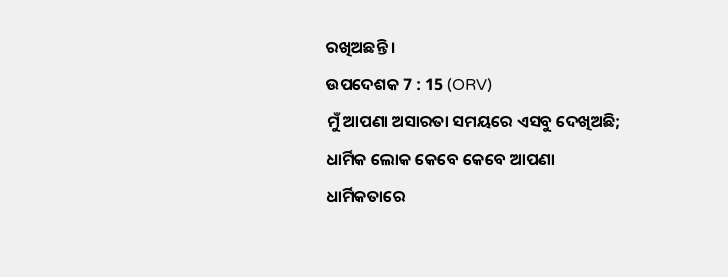ରଖିଅଛନ୍ତି ।
ଉପଦେଶକ 7 : 15 (ORV)
ମୁଁ ଆପଣା ଅସାରତା ସମୟରେ ଏସବୁ ଦେଖିଅଛି; ଧାର୍ମିକ ଲୋକ କେବେ କେବେ ଆପଣା ଧାର୍ମିକତାରେ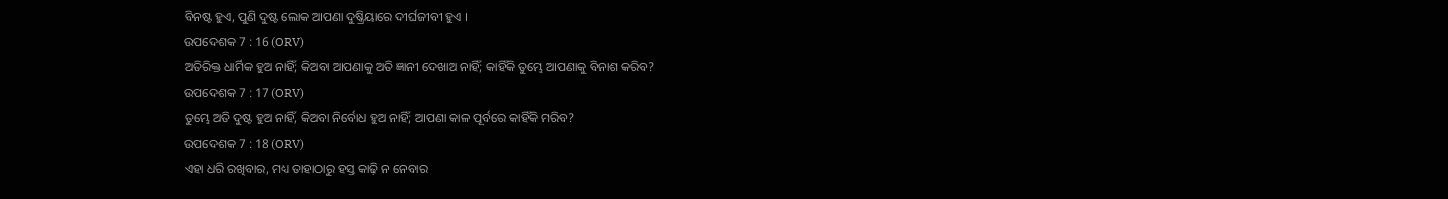ବିନଷ୍ଟ ହୁଏ, ପୁଣି ଦୁଷ୍ଟ ଲୋକ ଆପଣା ଦୁଷ୍କ୍ରିୟାରେ ଦୀର୍ଘଜୀବୀ ହୁଏ ।
ଉପଦେଶକ 7 : 16 (ORV)
ଅତିରିକ୍ତ ଧାର୍ମିକ ହୁଅ ନାହିଁ; କିଅବା ଆପଣାକୁ ଅତି ଜ୍ଞାନୀ ଦେଖାଅ ନାହିଁ; କାହିଁକି ତୁମ୍ଭେ ଆପଣାକୁ ବିନାଶ କରିବ?
ଉପଦେଶକ 7 : 17 (ORV)
ତୁମ୍ଭେ ଅତି ଦୁଷ୍ଟ ହୁଅ ନାହିଁ, କିଅବା ନିର୍ବୋଧ ହୁଅ ନାହିଁ; ଆପଣା କାଳ ପୂର୍ବରେ କାହିଁକି ମରିବ?
ଉପଦେଶକ 7 : 18 (ORV)
ଏହା ଧରି ରଖିବାର, ମଧ୍ୟ ତାହାଠାରୁ ହସ୍ତ କାଢ଼ି ନ ନେବାର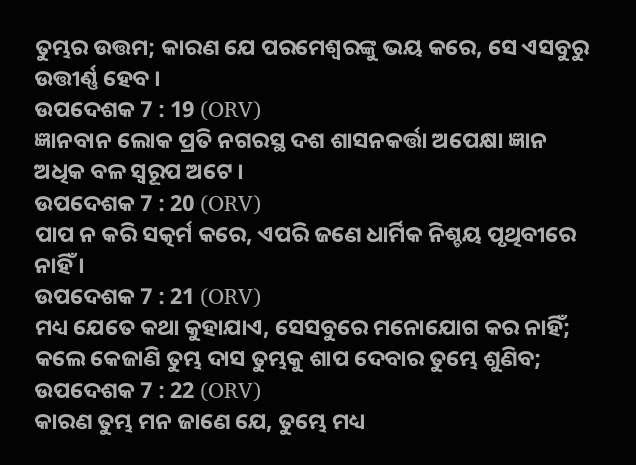ତୁମ୍ଭର ଉତ୍ତମ; କାରଣ ଯେ ପରମେଶ୍ଵରଙ୍କୁ ଭୟ କରେ, ସେ ଏସବୁରୁ ଉତ୍ତୀର୍ଣ୍ଣ ହେବ ।
ଉପଦେଶକ 7 : 19 (ORV)
ଜ୍ଞାନବାନ ଲୋକ ପ୍ରତି ନଗରସ୍ଥ ଦଶ ଶାସନକର୍ତ୍ତା ଅପେକ୍ଷା ଜ୍ଞାନ ଅଧିକ ବଳ ସ୍ଵରୂପ ଅଟେ ।
ଉପଦେଶକ 7 : 20 (ORV)
ପାପ ନ କରି ସତ୍କର୍ମ କରେ, ଏପରି ଜଣେ ଧାର୍ମିକ ନିଶ୍ଚୟ ପୃଥିବୀରେ ନାହିଁ ।
ଉପଦେଶକ 7 : 21 (ORV)
ମଧ୍ୟ ଯେତେ କଥା କୁହାଯାଏ, ସେସବୁରେ ମନୋଯୋଗ କର ନାହିଁ; କଲେ କେଜାଣି ତୁମ୍ଭ ଦାସ ତୁମ୍ଭକୁ ଶାପ ଦେବାର ତୁମ୍ଭେ ଶୁଣିବ;
ଉପଦେଶକ 7 : 22 (ORV)
କାରଣ ତୁମ୍ଭ ମନ ଜାଣେ ଯେ, ତୁମ୍ଭେ ମଧ୍ୟ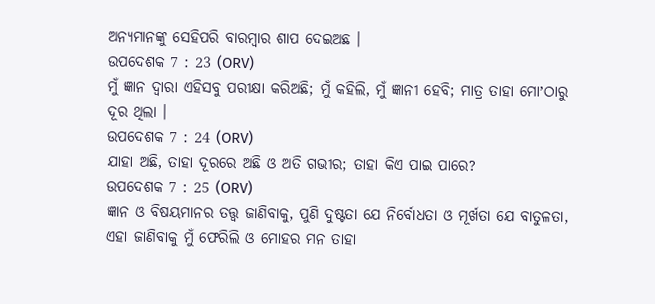ଅନ୍ୟମାନଙ୍କୁ ସେହିପରି ବାରମ୍ଵାର ଶାପ ଦେଇଅଛ ।
ଉପଦେଶକ 7 : 23 (ORV)
ମୁଁ ଜ୍ଞାନ ଦ୍ଵାରା ଏହିସବୁ ପରୀକ୍ଷା କରିଅଛି; ମୁଁ କହିଲି, ମୁଁ ଜ୍ଞାନୀ ହେବି; ମାତ୍ର ତାହା ମୋʼଠାରୁ ଦୂର ଥିଲା ।
ଉପଦେଶକ 7 : 24 (ORV)
ଯାହା ଅଛି, ତାହା ଦୂରରେ ଅଛି ଓ ଅତି ଗଭୀର; ତାହା କିଏ ପାଇ ପାରେ?
ଉପଦେଶକ 7 : 25 (ORV)
ଜ୍ଞାନ ଓ ବିଷୟମାନର ତତ୍ତ୍ଵ ଜାଣିବାକୁ, ପୁଣି ଦୁଷ୍ଟତା ଯେ ନିର୍ବୋଧତା ଓ ମୂର୍ଖତା ଯେ ବାତୁଳତା, ଏହା ଜାଣିବାକୁ ମୁଁ ଫେରିଲି ଓ ମୋହର ମନ ତାହା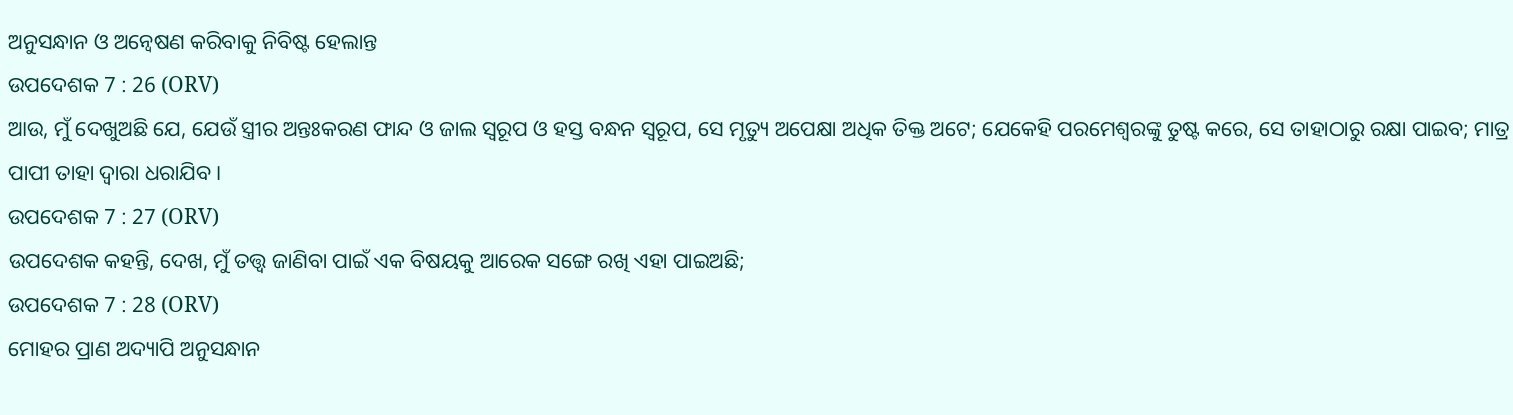ଅନୁସନ୍ଧାନ ଓ ଅନ୍ଵେଷଣ କରିବାକୁ ନିବିଷ୍ଟ ହେଲାନ୍ତ
ଉପଦେଶକ 7 : 26 (ORV)
ଆଉ, ମୁଁ ଦେଖୁଅଛି ଯେ, ଯେଉଁ ସ୍ତ୍ରୀର ଅନ୍ତଃକରଣ ଫାନ୍ଦ ଓ ଜାଲ ସ୍ଵରୂପ ଓ ହସ୍ତ ବନ୍ଧନ ସ୍ଵରୂପ, ସେ ମୃତ୍ୟୁ ଅପେକ୍ଷା ଅଧିକ ତିକ୍ତ ଅଟେ; ଯେକେହି ପରମେଶ୍ଵରଙ୍କୁ ତୁଷ୍ଟ କରେ, ସେ ତାହାଠାରୁ ରକ୍ଷା ପାଇବ; ମାତ୍ର ପାପୀ ତାହା ଦ୍ଵାରା ଧରାଯିବ ।
ଉପଦେଶକ 7 : 27 (ORV)
ଉପଦେଶକ କହନ୍ତି, ଦେଖ, ମୁଁ ତତ୍ତ୍ଵ ଜାଣିବା ପାଇଁ ଏକ ବିଷୟକୁ ଆରେକ ସଙ୍ଗେ ରଖି ଏହା ପାଇଅଛି;
ଉପଦେଶକ 7 : 28 (ORV)
ମୋହର ପ୍ରାଣ ଅଦ୍ୟାପି ଅନୁସନ୍ଧାନ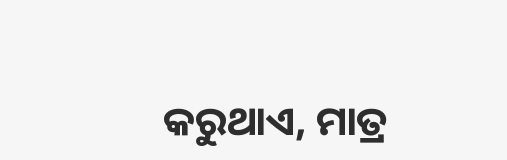କରୁଥାଏ, ମାତ୍ର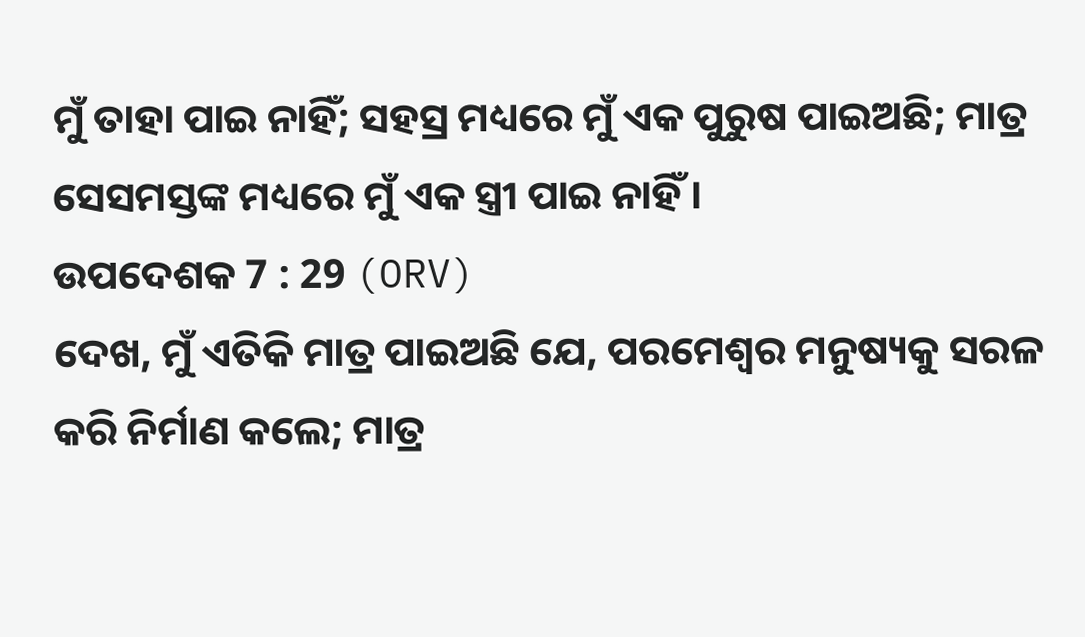ମୁଁ ତାହା ପାଇ ନାହିଁ; ସହସ୍ର ମଧ୍ୟରେ ମୁଁ ଏକ ପୁରୁଷ ପାଇଅଛି; ମାତ୍ର ସେସମସ୍ତଙ୍କ ମଧ୍ୟରେ ମୁଁ ଏକ ସ୍ତ୍ରୀ ପାଇ ନାହିଁ ।
ଉପଦେଶକ 7 : 29 (ORV)
ଦେଖ, ମୁଁ ଏତିକି ମାତ୍ର ପାଇଅଛି ଯେ, ପରମେଶ୍ଵର ମନୁଷ୍ୟକୁ ସରଳ କରି ନିର୍ମାଣ କଲେ; ମାତ୍ର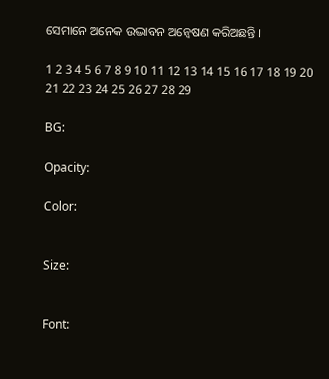ସେମାନେ ଅନେକ ଉଦ୍ଭାବନ ଅନ୍ଵେଷଣ କରିଅଛନ୍ତି ।

1 2 3 4 5 6 7 8 9 10 11 12 13 14 15 16 17 18 19 20 21 22 23 24 25 26 27 28 29

BG:

Opacity:

Color:


Size:


Font: